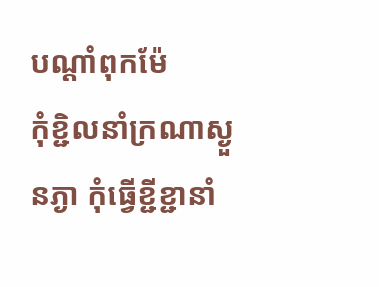បណ្តាំពុកម៉ែ
កុំខ្ជិលនាំក្រណាស្ងួនភ្ងា កុំធ្វើខ្ជីខ្ជានាំ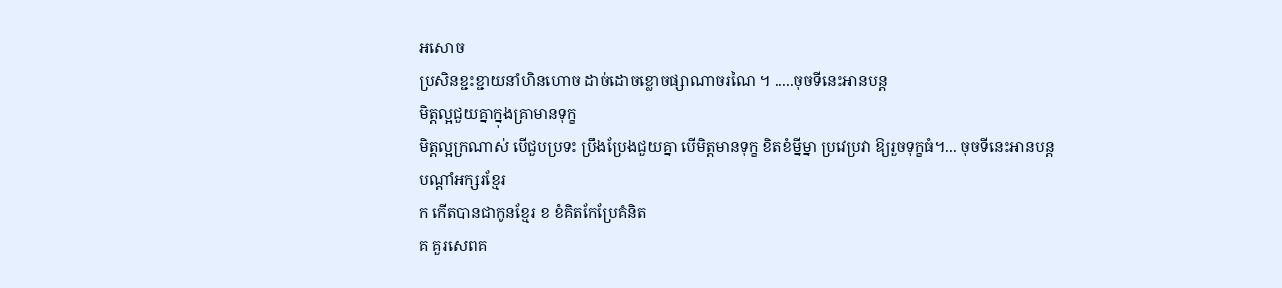អសោច
ប្រសិនខ្ជះខ្ជាយនាំហិនហោច ដាច់ដោចខ្លោចផ្សាណាចរណៃ ។ .....ចុចទីនេះអានបន្ត
មិត្តល្អជួយគ្នាក្នុងគ្រាមានទុក្ខ
មិត្តល្អក្រណាស់ បើជួបប្រទះ ប្រឹងប្រែងជួយគ្នា បើមិត្តមានទុក្ខ ខិតខំម្នីម្នា ប្រវេប្រវា ឱ្យរួចទុក្ខធំ។... ចុចទីនេះអានបន្ត
បណ្ដាំអក្សរខ្មែរ
ក កើតបានជាកូនខ្មែរ ខ ខំគិតកែប្រែគំនិត
គ គួរសេពគ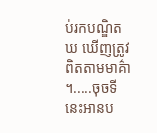ប់រកបណ្ឌិត ឃ ឃើញត្រូវពិតតាមមាគ៌ា ។.....ចុចទីនេះអានប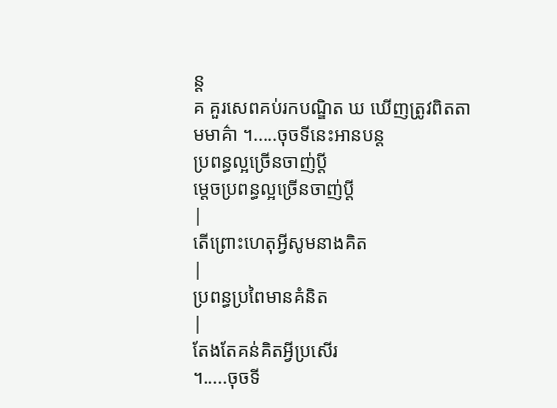ន្ត
គ គួរសេពគប់រកបណ្ឌិត ឃ ឃើញត្រូវពិតតាមមាគ៌ា ។.....ចុចទីនេះអានបន្ត
ប្រពន្ធល្អច្រើនចាញ់ប្ដី
ម្ដេចប្រពន្ធល្អច្រើនចាញ់ប្ដី
|
តើព្រោះហេតុអ្វីសូមនាងគិត
|
ប្រពន្ធប្រពៃមានគំនិត
|
តែងតែគន់គិតអ្វីប្រសើរ
។.....ចុចទី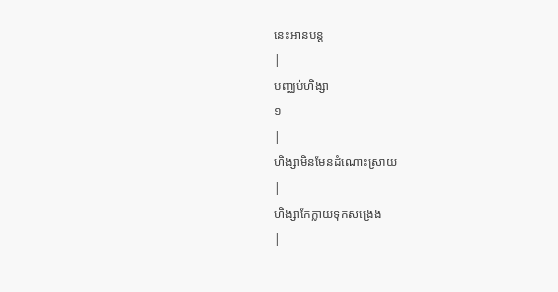នេះអានបន្ត
|
បញ្ឈប់ហិង្សា
១
|
ហិង្សាមិនមែនដំណោះស្រាយ
|
ហិង្សាកែក្លាយទុកសង្រេង
|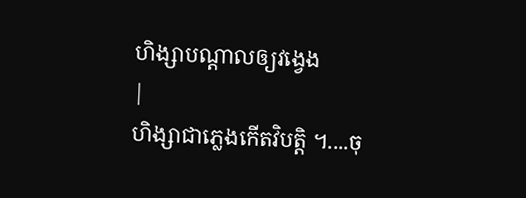ហិង្សាបណ្ដាលឲ្យវង្វេង
|
ហិង្សាជាភ្លេងកើតវិបត្តិ ។....ចុ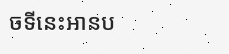ចទីនេះអានប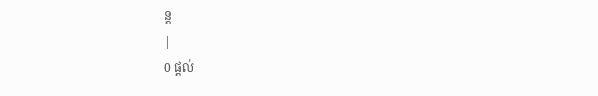ន្ត
|
0 ផ្ដល់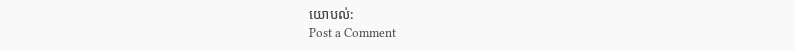យោបល់:
Post a Comment